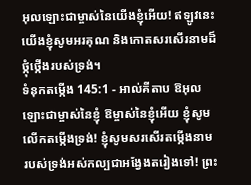អុលឡោះជាម្ចាស់នៃយើងខ្ញុំអើយ! ឥឡូវនេះយើងខ្ញុំសូមអរគុណ និងកោតសរសើរនាមដ៏ថ្កុំថ្កើងរបស់ទ្រង់។
ទំនុកតម្កើង 145:1 - អាល់គីតាប ឱអុលឡោះជាម្ចាស់នៃខ្ញុំ ឱម្ចាស់នៃខ្ញុំអើយ ខ្ញុំសូមលើកតម្កើងទ្រង់! ខ្ញុំសូមសរសើរតម្កើងនាម របស់ទ្រង់អស់កល្បជាអង្វែងតរៀងទៅ! ព្រះ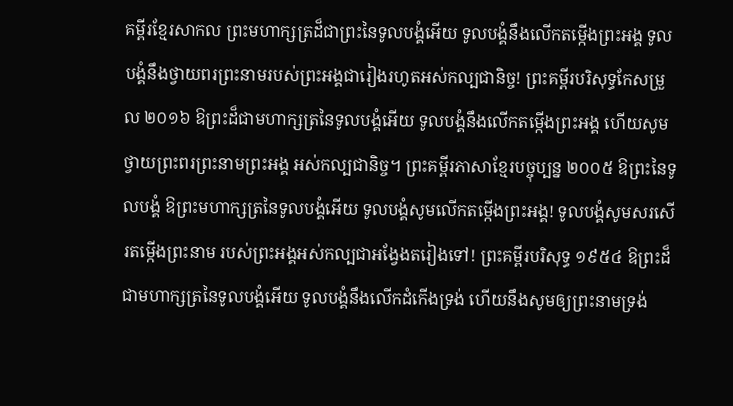គម្ពីរខ្មែរសាកល ព្រះមហាក្សត្រដ៏ជាព្រះនៃទូលបង្គំអើយ ទូលបង្គំនឹងលើកតម្កើងព្រះអង្គ ទូលបង្គំនឹងថ្វាយពរព្រះនាមរបស់ព្រះអង្គជារៀងរហូតអស់កល្បជានិច្ច! ព្រះគម្ពីរបរិសុទ្ធកែសម្រួល ២០១៦ ឱព្រះដ៏ជាមហាក្សត្រនៃទូលបង្គំអើយ ទូលបង្គំនឹងលើកតម្កើងព្រះអង្គ ហើយសូមថ្វាយព្រះពរព្រះនាមព្រះអង្គ អស់កល្បជានិច្ច។ ព្រះគម្ពីរភាសាខ្មែរបច្ចុប្បន្ន ២០០៥ ឱព្រះនៃទូលបង្គំ ឱព្រះមហាក្សត្រនៃទូលបង្គំអើយ ទូលបង្គំសូមលើកតម្កើងព្រះអង្គ! ទូលបង្គំសូមសរសើរតម្កើងព្រះនាម របស់ព្រះអង្គអស់កល្បជាអង្វែងតរៀងទៅ! ព្រះគម្ពីរបរិសុទ្ធ ១៩៥៤ ឱព្រះដ៏ជាមហាក្សត្រនៃទូលបង្គំអើយ ទូលបង្គំនឹងលើកដំកើងទ្រង់ ហើយនឹងសូមឲ្យព្រះនាមទ្រង់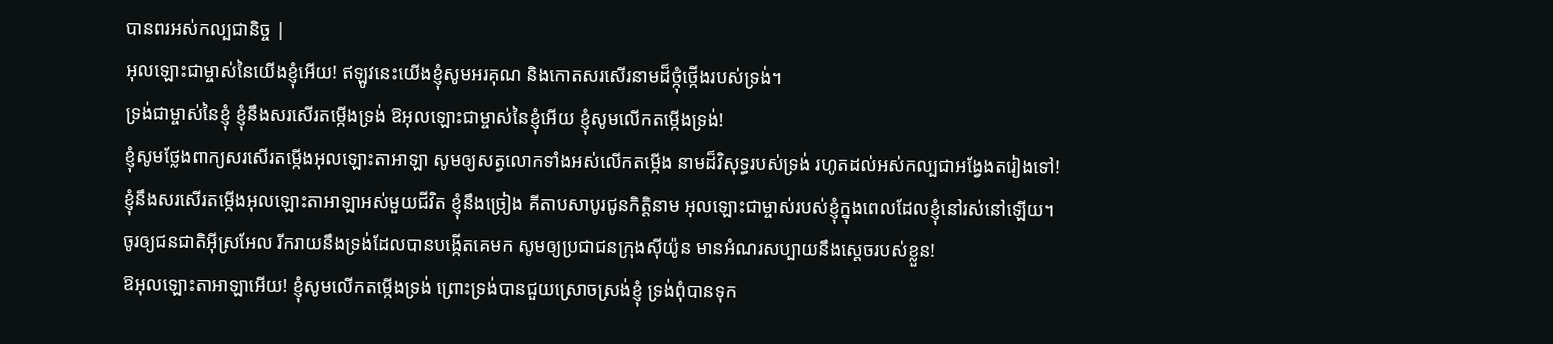បានពរអស់កល្បជានិច្ច |
អុលឡោះជាម្ចាស់នៃយើងខ្ញុំអើយ! ឥឡូវនេះយើងខ្ញុំសូមអរគុណ និងកោតសរសើរនាមដ៏ថ្កុំថ្កើងរបស់ទ្រង់។
ទ្រង់ជាម្ចាស់នៃខ្ញុំ ខ្ញុំនឹងសរសើរតម្កើងទ្រង់ ឱអុលឡោះជាម្ចាស់នៃខ្ញុំអើយ ខ្ញុំសូមលើកតម្កើងទ្រង់!
ខ្ញុំសូមថ្លែងពាក្យសរសើរតម្កើងអុលឡោះតាអាឡា សូមឲ្យសត្វលោកទាំងអស់លើកតម្កើង នាមដ៏វិសុទ្ធរបស់ទ្រង់ រហូតដល់អស់កល្បជាអង្វែងតរៀងទៅ!
ខ្ញុំនឹងសរសើរតម្កើងអុលឡោះតាអាឡាអស់មួយជីវិត ខ្ញុំនឹងច្រៀង គីតាបសាបូរជូនកិត្តិនាម អុលឡោះជាម្ចាស់របស់ខ្ញុំក្នុងពេលដែលខ្ញុំនៅរស់នៅឡើយ។
ចូរឲ្យជនជាតិអ៊ីស្រអែល រីករាយនឹងទ្រង់ដែលបានបង្កើតគេមក សូមឲ្យប្រជាជនក្រុងស៊ីយ៉ូន មានអំណរសប្បាយនឹងស្តេចរបស់ខ្លួន!
ឱអុលឡោះតាអាឡាអើយ! ខ្ញុំសូមលើកតម្កើងទ្រង់ ព្រោះទ្រង់បានជួយស្រោចស្រង់ខ្ញុំ ទ្រង់ពុំបានទុក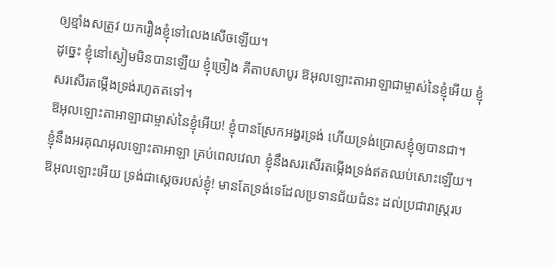ឲ្យខ្មាំងសត្រូវ យករឿងខ្ញុំទៅលេងសើចឡើយ។
ដូច្នេះ ខ្ញុំនៅស្ងៀមមិនបានឡើយ ខ្ញុំច្រៀង គីតាបសាបូរ ឱអុលឡោះតាអាឡាជាម្ចាស់នៃខ្ញុំអើយ ខ្ញុំសរសើរតម្កើងទ្រង់រហូតតទៅ។
ឱអុលឡោះតាអាឡាជាម្ចាស់នៃខ្ញុំអើយ! ខ្ញុំបានស្រែកអង្វរទ្រង់ ហើយទ្រង់ប្រោសខ្ញុំឲ្យបានជា។
ខ្ញុំនឹងអរគុណអុលឡោះតាអាឡា គ្រប់ពេលវេលា ខ្ញុំនឹងសរសើរតម្កើងទ្រង់ឥតឈប់សោះឡើយ។
ឱអុលឡោះអើយ ទ្រង់ជាស្តេចរបស់ខ្ញុំ! មានតែទ្រង់ទេដែលប្រទានជ័យជំនះ ដល់ប្រជារាស្ដ្ររប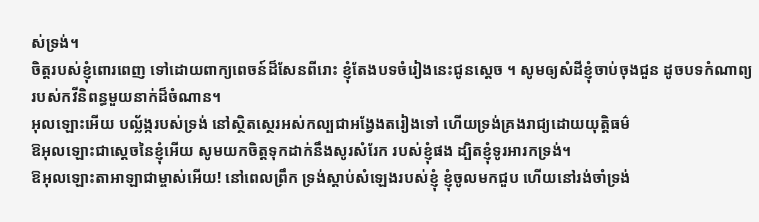ស់ទ្រង់។
ចិត្តរបស់ខ្ញុំពោរពេញ ទៅដោយពាក្យពេចន៍ដ៏សែនពីរោះ ខ្ញុំតែងបទចំរៀងនេះជូនស្តេច ។ សូមឲ្យសំដីខ្ញុំចាប់ចុងជួន ដូចបទកំណាព្យរបស់កវីនិពន្ធមួយនាក់ដ៏ចំណាន។
អុលឡោះអើយ បល្ល័ង្ករបស់ទ្រង់ នៅស្ថិតស្ថេរអស់កល្បជាអង្វែងតរៀងទៅ ហើយទ្រង់គ្រងរាជ្យដោយយុត្តិធម៌
ឱអុលឡោះជាស្តេចនៃខ្ញុំអើយ សូមយកចិត្តទុកដាក់នឹងសូរសំរែក របស់ខ្ញុំផង ដ្បិតខ្ញុំទូរអារកទ្រង់។
ឱអុលឡោះតាអាឡាជាម្ចាស់អើយ! នៅពេលព្រឹក ទ្រង់ស្តាប់សំឡេងរបស់ខ្ញុំ ខ្ញុំចូលមកជួប ហើយនៅរង់ចាំទ្រង់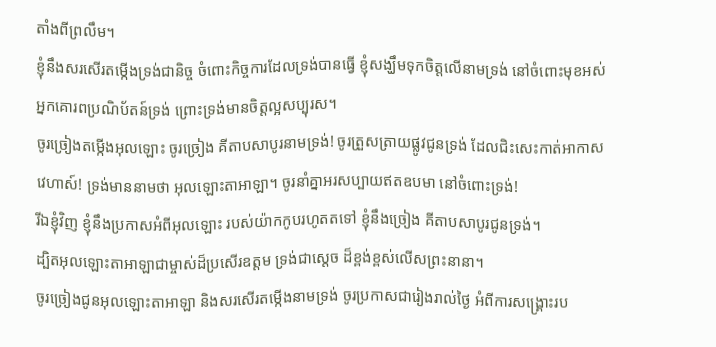តាំងពីព្រលឹម។
ខ្ញុំនឹងសរសើរតម្កើងទ្រង់ជានិច្ច ចំពោះកិច្ចការដែលទ្រង់បានធ្វើ ខ្ញុំសង្ឃឹមទុកចិត្តលើនាមទ្រង់ នៅចំពោះមុខអស់អ្នកគោរពប្រណិប័តន៍ទ្រង់ ព្រោះទ្រង់មានចិត្តល្អសប្បុរស។
ចូរច្រៀងតម្កើងអុលឡោះ ចូរច្រៀង គីតាបសាបូរនាមទ្រង់! ចូរត្រួសត្រាយផ្លូវជូនទ្រង់ ដែលជិះសេះកាត់អាកាសវេហាស៍! ទ្រង់មាននាមថា អុលឡោះតាអាឡា។ ចូរនាំគ្នាអរសប្បាយឥតឧបមា នៅចំពោះទ្រង់!
រីឯខ្ញុំវិញ ខ្ញុំនឹងប្រកាសអំពីអុលឡោះ របស់យ៉ាកកូបរហូតតទៅ ខ្ញុំនឹងច្រៀង គីតាបសាបូរជូនទ្រង់។
ដ្បិតអុលឡោះតាអាឡាជាម្ចាស់ដ៏ប្រសើរឧត្ដម ទ្រង់ជាស្តេច ដ៏ខ្ពង់ខ្ពស់លើសព្រះនានា។
ចូរច្រៀងជូនអុលឡោះតាអាឡា និងសរសើរតម្កើងនាមទ្រង់ ចូរប្រកាសជារៀងរាល់ថ្ងៃ អំពីការសង្គ្រោះរប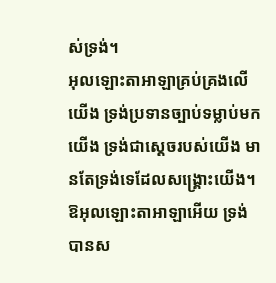ស់ទ្រង់។
អុលឡោះតាអាឡាគ្រប់គ្រងលើយើង ទ្រង់ប្រទានច្បាប់ទម្លាប់មកយើង ទ្រង់ជាស្តេចរបស់យើង មានតែទ្រង់ទេដែលសង្គ្រោះយើង។
ឱអុលឡោះតាអាឡាអើយ ទ្រង់បានស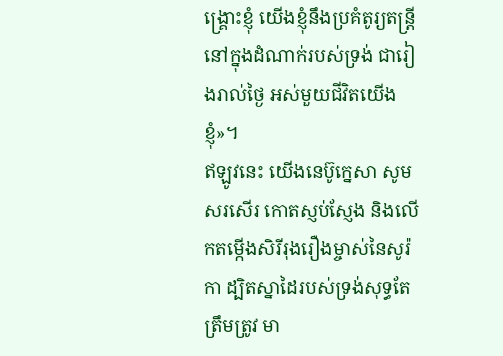ង្គ្រោះខ្ញុំ យើងខ្ញុំនឹងប្រគំតូរ្យតន្ត្រី នៅក្នុងដំណាក់របស់ទ្រង់ ជារៀងរាល់ថ្ងៃ អស់មួយជីវិតយើងខ្ញុំ»។
ឥឡូវនេះ យើងនេប៊ូក្នេសា សូមសរសើរ កោតស្ញប់ស្ញែង និងលើកតម្កើងសិរីរុងរឿងម្ចាស់នៃសូរ៉កា ដ្បិតស្នាដៃរបស់ទ្រង់សុទ្ធតែត្រឹមត្រូវ មា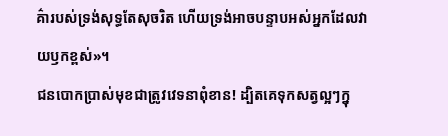គ៌ារបស់ទ្រង់សុទ្ធតែសុចរិត ហើយទ្រង់អាចបន្ទាបអស់អ្នកដែលវាយឫកខ្ពស់»។
ជនបោកប្រាស់មុខជាត្រូវវេទនាពុំខាន! ដ្បិតគេទុកសត្វល្អៗក្នុ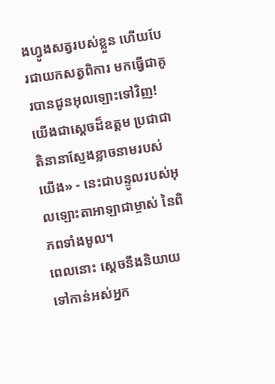ងហ្វូងសត្វរបស់ខ្លួន ហើយបែរជាយកសត្វពិការ មកធ្វើជាគូរបានជូនអុលឡោះទៅវិញ! យើងជាស្តេចដ៏ឧត្ដម ប្រជាជាតិនានាស្ញែងខ្លាចនាមរបស់យើង» - នេះជាបន្ទូលរបស់អុលឡោះតាអាឡាជាម្ចាស់ នៃពិភពទាំងមូល។
ពេលនោះ ស្តេចនឹងនិយាយទៅកាន់អស់អ្នក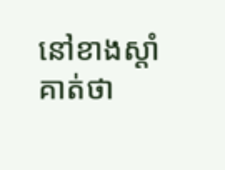នៅខាងស្ដាំគាត់ថា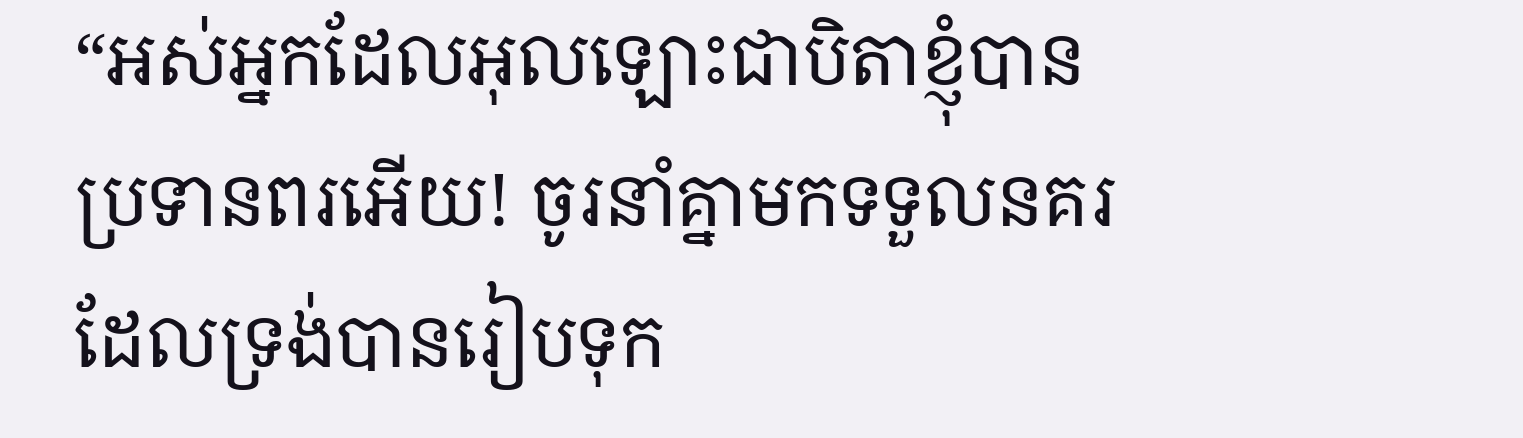“អស់អ្នកដែលអុលឡោះជាបិតាខ្ញុំបានប្រទានពរអើយ! ចូរនាំគ្នាមកទទួលនគរដែលទ្រង់បានរៀបទុក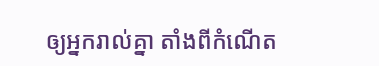ឲ្យអ្នករាល់គ្នា តាំងពីកំណើត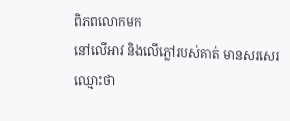ពិភពលោកមក
នៅលើអាវ និងលើភ្លៅរបស់គាត់ មានសរសេរឈ្មោះថា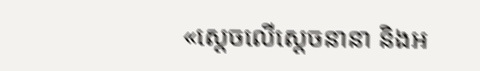«ស្តេចលើស្តេចនានា និងអ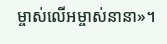ម្ចាស់លើអម្ចាស់នានា»។